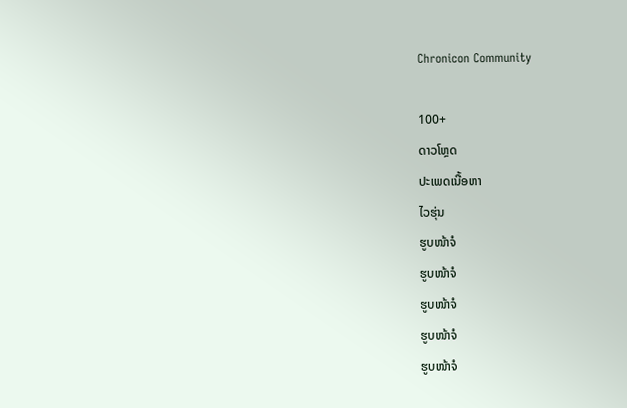Chronicon Community

100+
ດາວໂຫຼດ
ປະເພດເນື້ອຫາ
ໄວຮຸ່ນ
ຮູບໜ້າຈໍ
ຮູບໜ້າຈໍ
ຮູບໜ້າຈໍ
ຮູບໜ້າຈໍ
ຮູບໜ້າຈໍ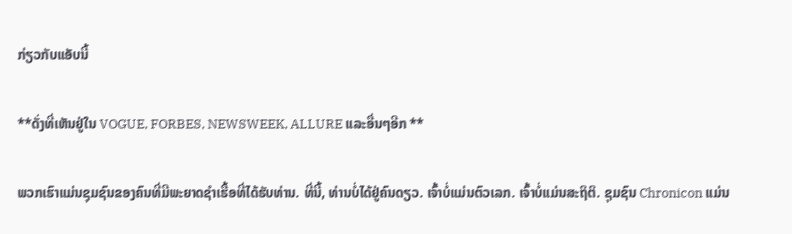ກ່ຽວກັບແອັບນີ້

**ດັ່ງທີ່ເຫັນຢູ່ໃນ VOGUE, FORBES, NEWSWEEK, ALLURE ແລະອື່ນໆອີກ **

ພວກເຮົາແມ່ນຊຸມຊົນຂອງຄົນທີ່ມີພະຍາດຊໍາເຮື້ອທີ່ໄດ້ຮັບທ່ານ. ທີ່ນີ້, ທ່ານບໍ່ໄດ້ຢູ່ຄົນດຽວ. ເຈົ້າບໍ່ແມ່ນຕົວເລກ. ເຈົ້າບໍ່ແມ່ນສະຖິຕິ. ຊຸມຊົນ Chronicon ແມ່ນ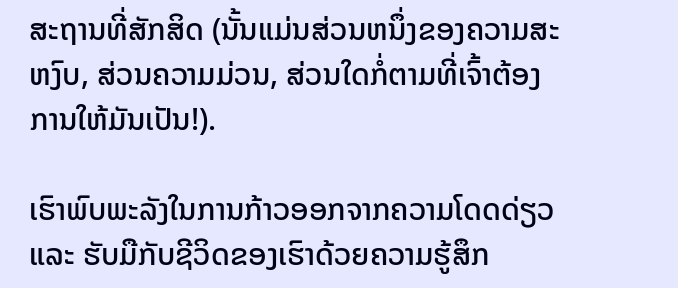ສະຖານທີ່ສັກສິດ (ນັ້ນແມ່ນສ່ວນຫນຶ່ງຂອງຄວາມສະຫງົບ, ສ່ວນຄວາມມ່ວນ, ສ່ວນໃດກໍ່ຕາມທີ່ເຈົ້າຕ້ອງການໃຫ້ມັນເປັນ!).

ເຮົາພົບພະລັງໃນການກ້າວອອກຈາກຄວາມໂດດດ່ຽວ ແລະ ຮັບມືກັບຊີວິດຂອງເຮົາດ້ວຍຄວາມຮູ້ສຶກ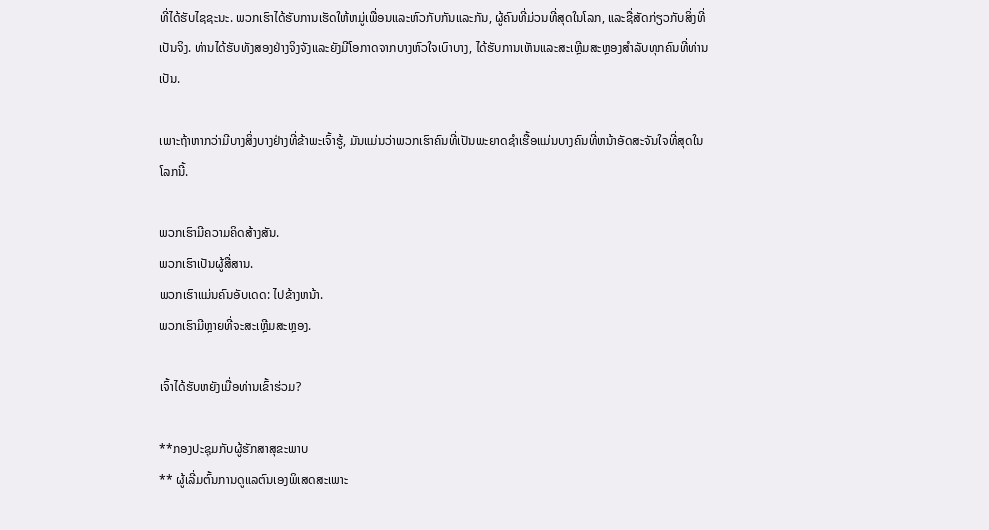ທີ່ໄດ້ຮັບໄຊຊະນະ. ພວກເຮົາໄດ້ຮັບການເຮັດໃຫ້ຫມູ່ເພື່ອນແລະຫົວກັບກັນແລະກັນ, ຜູ້ຄົນທີ່ມ່ວນທີ່ສຸດໃນໂລກ, ແລະຊື່ສັດກ່ຽວກັບສິ່ງທີ່ເປັນຈິງ. ທ່ານໄດ້ຮັບທັງສອງຢ່າງຈິງຈັງແລະຍັງມີໂອກາດຈາກບາງຫົວໃຈເບົາບາງ, ໄດ້ຮັບການເຫັນແລະສະເຫຼີມສະຫຼອງສໍາລັບທຸກຄົນທີ່ທ່ານເປັນ.

ເພາະຖ້າຫາກວ່າມີບາງສິ່ງບາງຢ່າງທີ່ຂ້າພະເຈົ້າຮູ້, ມັນແມ່ນວ່າພວກເຮົາຄົນທີ່ເປັນພະຍາດຊໍາເຮື້ອແມ່ນບາງຄົນທີ່ຫນ້າອັດສະຈັນໃຈທີ່ສຸດໃນໂລກນີ້.

ພວກເຮົາມີຄວາມຄິດສ້າງສັນ.
ພວກເຮົາເປັນຜູ້ສື່ສານ.
ພວກເຮົາແມ່ນຄົນອັບເດດ: ໄປຂ້າງຫນ້າ.
ພວກເຮົາມີຫຼາຍທີ່ຈະສະເຫຼີມສະຫຼອງ.

ເຈົ້າໄດ້ຮັບຫຍັງເມື່ອທ່ານເຂົ້າຮ່ວມ?

**ກອງປະຊຸມກັບຜູ້ຮັກສາສຸຂະພາບ
** ຜູ້ເລີ່ມຕົ້ນການດູແລຕົນເອງພິເສດສະເພາະ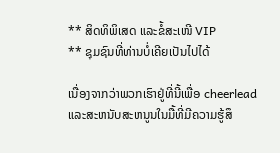** ສິດທິພິເສດ ແລະຂໍ້ສະເໜີ VIP
** ຊຸມຊົນທີ່ທ່ານບໍ່ເຄີຍເປັນໄປໄດ້

ເນື່ອງຈາກວ່າພວກເຮົາຢູ່ທີ່ນີ້ເພື່ອ cheerlead ແລະສະຫນັບສະຫນູນໃນມື້ທີ່ມີຄວາມຮູ້ສຶ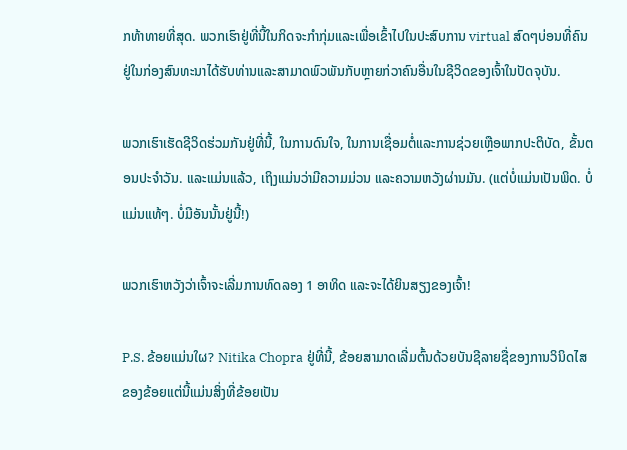ກທ້າທາຍທີ່ສຸດ. ພວກເຮົາຢູ່ທີ່ນີ້ໃນກິດຈະກໍາກຸ່ມແລະເພື່ອເຂົ້າໄປໃນປະສົບການ virtual ສົດໆບ່ອນທີ່ຄົນຢູ່ໃນກ່ອງສົນທະນາໄດ້ຮັບທ່ານແລະສາມາດພົວພັນກັບຫຼາຍກ່ວາຄົນອື່ນໃນຊີວິດຂອງເຈົ້າໃນປັດຈຸບັນ.

ພວກເຮົາເຮັດຊີວິດຮ່ວມກັນຢູ່ທີ່ນີ້, ໃນການດົນໃຈ, ໃນການເຊື່ອມຕໍ່ແລະການຊ່ວຍເຫຼືອພາກປະຕິບັດ, ຂັ້ນຕອນປະຈໍາວັນ. ແລະແມ່ນແລ້ວ, ເຖິງແມ່ນວ່າມີຄວາມມ່ວນ ແລະຄວາມຫວັງຜ່ານມັນ. (ແຕ່ບໍ່ແມ່ນເປັນພິດ. ບໍ່ແມ່ນແທ້ໆ. ບໍ່ມີອັນນັ້ນຢູ່ນີ້!)

ພວກເຮົາຫວັງວ່າເຈົ້າຈະເລີ່ມການທົດລອງ 1 ອາທິດ ແລະຈະໄດ້ຍິນສຽງຂອງເຈົ້າ!

P.S. ຂ້ອຍແມ່ນໃຜ? Nitika Chopra ຢູ່ທີ່ນີ້, ຂ້ອຍສາມາດເລີ່ມຕົ້ນດ້ວຍບັນຊີລາຍຊື່ຂອງການວິນິດໄສຂອງຂ້ອຍແຕ່ນີ້ແມ່ນສິ່ງທີ່ຂ້ອຍເປັນ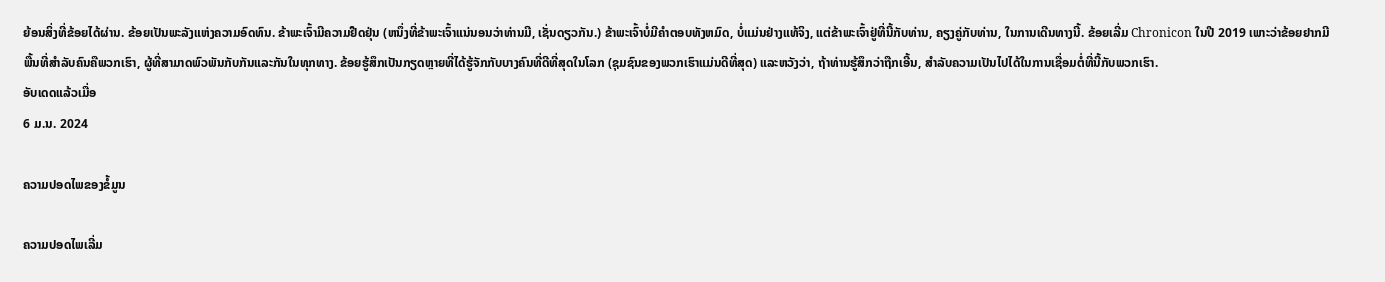ຍ້ອນສິ່ງທີ່ຂ້ອຍໄດ້ຜ່ານ. ຂ້ອຍເປັນພະລັງແຫ່ງຄວາມອົດທົນ. ຂ້າພະເຈົ້າມີຄວາມຢືດຢຸ່ນ (ຫນຶ່ງທີ່ຂ້າພະເຈົ້າແນ່ນອນວ່າທ່ານມີ, ເຊັ່ນດຽວກັນ.) ຂ້າພະເຈົ້າບໍ່ມີຄໍາຕອບທັງຫມົດ, ບໍ່ແມ່ນຢ່າງແທ້ຈິງ, ແຕ່ຂ້າພະເຈົ້າຢູ່ທີ່ນີ້ກັບທ່ານ, ຄຽງຄູ່ກັບທ່ານ, ໃນການເດີນທາງນີ້. ຂ້ອຍເລີ່ມ Chronicon ໃນປີ 2019 ເພາະວ່າຂ້ອຍຢາກມີພື້ນທີ່ສຳລັບຄົນຄືພວກເຮົາ, ຜູ້ທີ່ສາມາດພົວພັນກັບກັນແລະກັນໃນທຸກທາງ. ຂ້ອຍຮູ້ສຶກເປັນກຽດຫຼາຍທີ່ໄດ້ຮູ້ຈັກກັບບາງຄົນທີ່ດີທີ່ສຸດໃນໂລກ (ຊຸມຊົນຂອງພວກເຮົາແມ່ນດີທີ່ສຸດ) ແລະຫວັງວ່າ, ຖ້າທ່ານຮູ້ສຶກວ່າຖືກເອີ້ນ, ສໍາລັບຄວາມເປັນໄປໄດ້ໃນການເຊື່ອມຕໍ່ທີ່ນີ້ກັບພວກເຮົາ.
ອັບເດດແລ້ວເມື່ອ
6 ມ.ນ. 2024

ຄວາມປອດໄພຂອງຂໍ້ມູນ

ຄວາມປອດໄພເລີ່ມ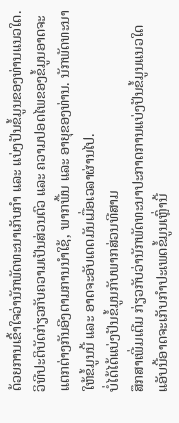ດ້ວຍການເຂົ້າໃຈວ່ານັກພັດທະນາເກັບກຳ ແລະ ແບ່ງປັນຂໍ້ມູນຂອງທ່ານແນວໃດ. ວິທີປະຕິບັດກ່ຽວກັບຄວາມເປັນສ່ວນຕົວ ແລະ ຄວາມປອດໄພຂອງຂໍ້ມູນອາດຈະແຕກຕ່າງກັນອີງຕາມການນຳໃຊ້, ພາກພື້ນ ແລະ ອາຍຸຂອງທ່ານ. ນັກພັດທະນາໃຫ້ຂໍ້ມູນນີ້ ແລະ ອາດຈະອັບເດດມັນເມື່ອເວລາຜ່ານໄປ.
ບໍ່ໄດ້ໄດ້ແບ່ງປັນຂໍ້ມູນກັບພາກສ່ວນທີສາມ
ສຶກສາເພີ່ມເຕີມ ກ່ຽວກັບວ່ານັກພັດທະນາປະກາດການແບ່ງປັນຂໍ້ມູນແນວໃດ
ແອັບນີ້ອາດຈະເກັບກຳປະເພດຂໍ້ມູນເຫຼົ່ານີ້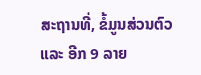ສະຖານທີ່, ຂໍ້ມູນສ່ວນຕົວ ແລະ ອີກ 9 ລາຍ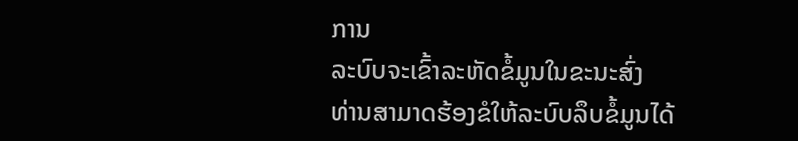ການ
ລະບົບຈະເຂົ້າລະຫັດຂໍ້ມູນໃນຂະນະສົ່ງ
ທ່ານສາມາດຮ້ອງຂໍໃຫ້ລະບົບລຶບຂໍ້ມູນໄດ້